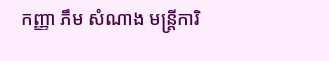កញ្ញា ភឹម សំណាង មន្រ្តីការិ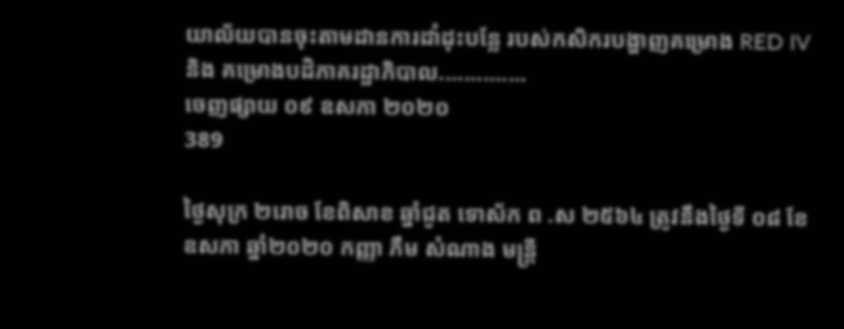យាល័យបានចុះតាមដានការដាំដុះបន្លែ របស់កសិករបង្ហាញគម្រោង RED IV និង គម្រោងបដិភាគរដ្ឋាភិបាល..............
ចេញផ្សាយ ០៩ ឧសភា ២០២០
389

ថ្ងៃសុក្រ ២រោច ខែពិសាខ ឆ្នាំជូត ទោស័ក ព .ស ២៥៦៤ ត្រូវនឹងថ្ងៃទី ០៨ ខែ ឧសភា ឆ្នាំ២០២០ កញ្ញា ភឹម សំណាង មន្រ្តី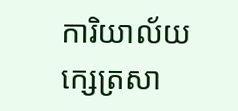ការិយាល័យក្សេត្រសា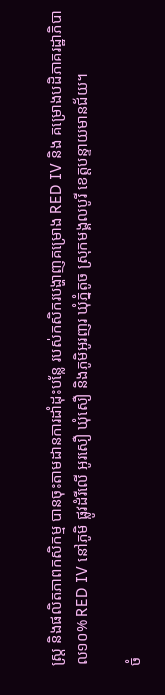ស្រ្ត និងផលិតភាពកសិកម្ម បានចុះតាមដានការដាំដុះបន្លែ របស់កសិករបង្ហាញគម្រោង RED IV និង គម្រោងបដិភាគរដ្ឋាភិបាល១០% RED IV នៅភូមិ ផ្លូវដំរីលើ អូរសឿ ឃុំសឿ និងភូមិអូរញរ ឃុំភ្នំតូច ស្រុកមង្គលបូរី ខេត្តបន្ទាយមានជ័យ។

ចំ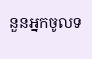នួនអ្នកចូលទ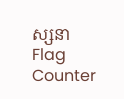ស្សនា
Flag Counter